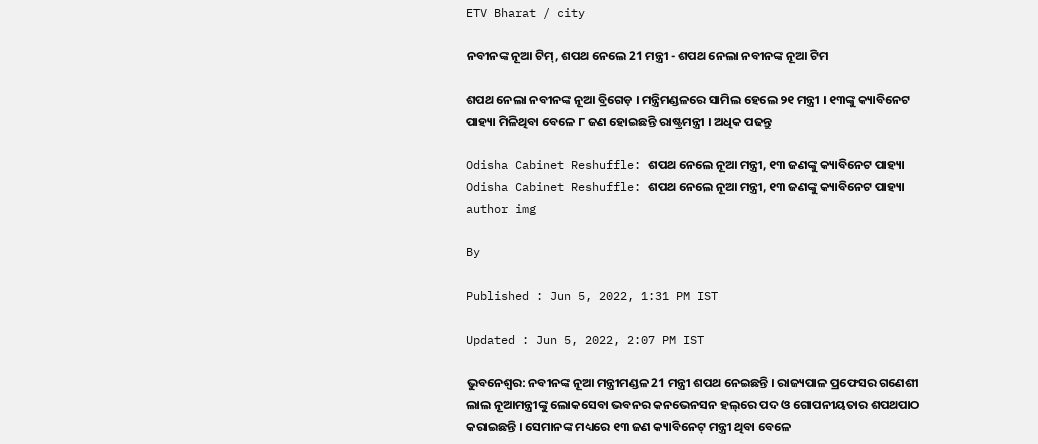ETV Bharat / city

ନବୀନଙ୍କ ନୂଆ ଟିମ୍, ଶପଥ ନେଲେ 21 ମନ୍ତ୍ରୀ - ଶପଥ ନେଲା ନବୀନଙ୍କ ନୂଆ ଟିମ

ଶପଥ ନେଲା ନବୀନଙ୍କ ନୂଆ ବ୍ରିଗେଡ଼ । ମନ୍ତ୍ରିମଣ୍ଡଳରେ ସାମିଲ ହେଲେ ୨୧ ମନ୍ତ୍ରୀ । ୧୩ଙ୍କୁ କ୍ୟାବିନେଟ ପାହ୍ୟା ମିଳିଥିବା ବେଳେ ୮ ଜଣ ହୋଇଛନ୍ତି ରାଷ୍ଟ୍ରମନ୍ତ୍ରୀ । ଅଧିକ ପଢନ୍ତୁ

Odisha Cabinet Reshuffle: ଶପଥ ନେଲେ ନୂଆ ମନ୍ତ୍ରୀ, ୧୩ ଜଣଙ୍କୁ କ୍ୟାବିନେଟ ପାହ୍ୟା
Odisha Cabinet Reshuffle: ଶପଥ ନେଲେ ନୂଆ ମନ୍ତ୍ରୀ, ୧୩ ଜଣଙ୍କୁ କ୍ୟାବିନେଟ ପାହ୍ୟା
author img

By

Published : Jun 5, 2022, 1:31 PM IST

Updated : Jun 5, 2022, 2:07 PM IST

ଭୁବନେଶ୍ବର: ନବୀନଙ୍କ ନୂଆ ମନ୍ତ୍ରୀମଣ୍ଡଳ 21 ମନ୍ତ୍ରୀ ଶପଥ ନେଇଛନ୍ତି । ରାଜ୍ୟପାଳ ପ୍ରଫେସର ଗଣେଶୀ ଲାଲ ନୂଆମନ୍ତ୍ରୀଙ୍କୁ ଲୋକସେବା ଭବନର କନଭେନସନ ହଲ୍‌ରେ ପଦ ଓ ଗୋପନୀୟତାର ଶପଥପାଠ କରାଇଛନ୍ତି । ସେମାନଙ୍କ ମଧ୍ୟରେ ୧୩ ଜଣ କ୍ୟାବିନେଟ୍ ମନ୍ତ୍ରୀ ଥିବା ବେଳେ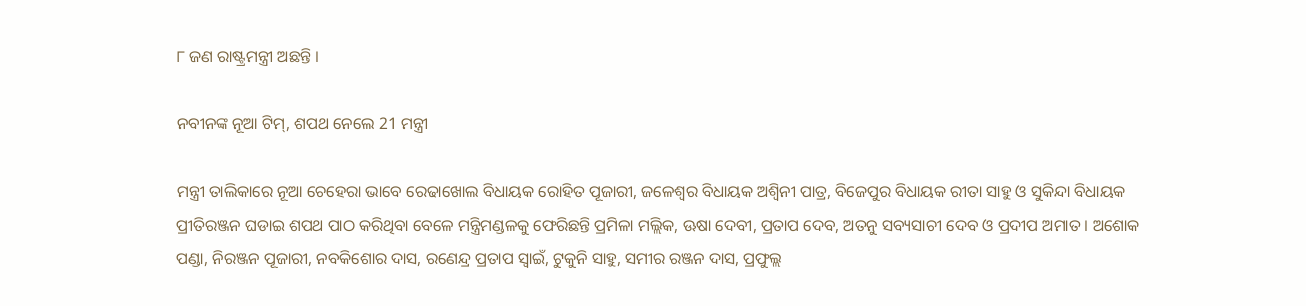୮ ଜଣ ରାଷ୍ଟ୍ରମନ୍ତ୍ରୀ ଅଛନ୍ତି ।

ନବୀନଙ୍କ ନୂଆ ଟିମ୍, ଶପଥ ନେଲେ 21 ମନ୍ତ୍ରୀ

ମନ୍ତ୍ରୀ ତାଲିକାରେ ନୂଆ ଚେହେରା ଭାବେ ରେଢାଖୋଲ ବିଧାୟକ ରୋହିତ ପୂଜାରୀ, ଜଳେଶ୍ବର ବିଧାୟକ ଅଶ୍ବିନୀ ପାତ୍ର, ବିଜେପୁର ବିଧାୟକ ରୀତା ସାହୁ ଓ ସୁକିନ୍ଦା ବିଧାୟକ ପ୍ରୀତିରଞ୍ଜନ ଘଡାଇ ଶପଥ ପାଠ କରିଥିବା ବେଳେ ମନ୍ତ୍ରିମଣ୍ଡଳକୁ ଫେରିଛନ୍ତି ପ୍ରମିଳା ମଲ୍ଲିକ, ଊଷା ଦେବୀ, ପ୍ରତାପ ଦେବ, ଅତନୁ ସବ୍ୟସାଚୀ ଦେବ ଓ ପ୍ରଦୀପ ଅମାତ । ଅଶୋକ ପଣ୍ଡା, ନିରଞ୍ଜନ ପୂଜାରୀ, ନବକିଶୋର ଦାସ, ରଣେନ୍ଦ୍ର ପ୍ରତାପ ସ୍ବାଇଁ, ଟୁକୁନି ସାହୁ, ସମୀର ରଞ୍ଜନ ଦାସ, ପ୍ରଫୁଲ୍ଲ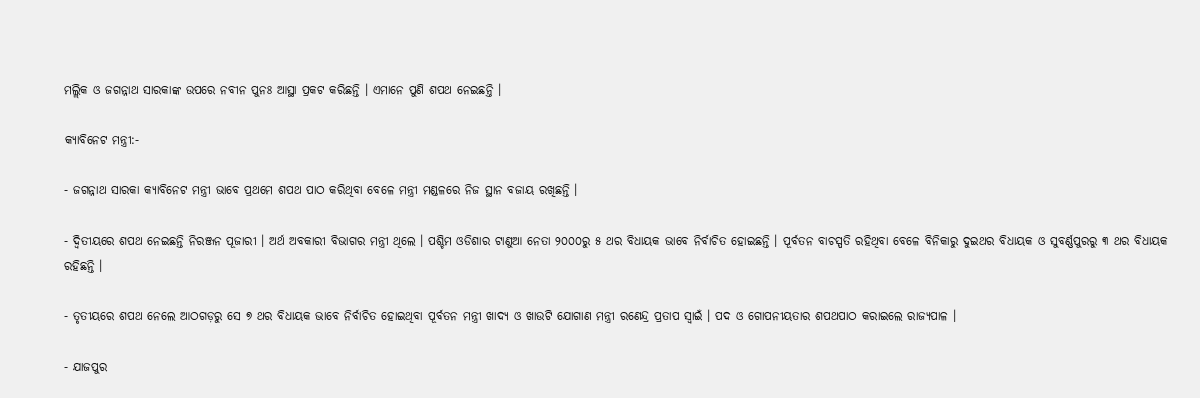ମଲ୍ଲିକ ଓ ଜଗନ୍ନାଥ ସାରକାଙ୍କ ଉପରେ ନବୀନ ପୁନଃ ଆସ୍ଥା ପ୍ରକଟ କରିଛନ୍ତି । ଏମାନେ ପୁଣି ଶପଥ ନେଇଛନ୍ତି ।

କ୍ୟାବିନେଟ ମନ୍ତ୍ରୀ:-

- ଜଗନ୍ନାଥ ସାରକା କ୍ୟାବିନେଟ ମନ୍ତ୍ରୀ ଭାବେ ପ୍ରଥମେ ଶପଥ ପାଠ କରିଥିବା ବେଳେ ମନ୍ତ୍ରୀ ମଣ୍ଡଳରେ ନିଜ ସ୍ଥାନ ବଜାୟ ରଖିଛନ୍ତି ।

- ଦ୍ବିତୀୟରେ ଶପଥ ନେଇଛନ୍ତି ନିରଞ୍ଜନ ପୂଜାରୀ । ଅର୍ଥ ଅବକାରୀ ବିଭାଗର ମନ୍ତ୍ରୀ ଥିଲେ । ପଶ୍ଚିମ ଓଡିଶାର ଟାଣୁଆ ନେତା ୨୦୦୦ରୁ ୫ ଥର ବିଧାୟକ ଭାବେ ନିର୍ବାଚିତ ହୋଇଛନ୍ତି । ପୂର୍ବତନ ବାଚସ୍ପତି ରହିଥିବା ବେଳେ ବିନିକାରୁ ଦୁଇଥର ବିଧାୟକ ଓ ସୁବର୍ଣ୍ଣପୁରରୁ ୩ ଥର ବିଧାୟକ ରହିଛନ୍ତି ।

- ତୃତୀୟରେ ଶପଥ ନେଲେ ଆଠଗଡ଼ରୁ ସେ ୭ ଥର ବିଧାୟକ ଭାବେ ନିର୍ବାଚିତ ହୋଇଥିବା ପୂର୍ବତନ ମନ୍ତ୍ରୀ ଖାଦ୍ୟ ଓ ଖାଉଟି ଯୋଗାଣ ମନ୍ତ୍ରୀ ରଣେନ୍ଦ୍ର ପ୍ରତାପ ସ୍ବାଇଁ । ପଦ ଓ ଗୋପନୀୟତାର ଶପଥପାଠ କରାଇଲେ ରାଜ୍ୟପାଳ ।

- ଯାଜପୁର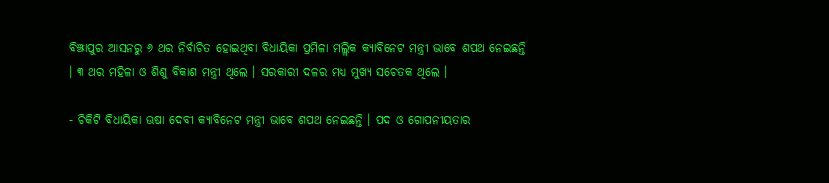ବିଞ୍ଝାପୁର ଆସନରୁ ୬ ଥର ନିର୍ବାଚିତ ହୋଇଥିବା ବିଧାୟିକା ପ୍ରମିଳା ମଲ୍ଲିକ କ୍ୟାବିନେଟ ମନ୍ତ୍ରୀ ଭାବେ ଶପଥ ନେଇଛନ୍ତି । ୩ ଥର ମହିଳା ଓ ଶିଶୁ ବିକାଶ ମନ୍ତ୍ରୀ ଥିଲେ । ସରକାରୀ ଦଳର ମଧ୍ୟ ମୁଖ୍ୟ ସଚେତକ ଥିଲେ ।

- ଚିକିଟି ବିଧାୟିକା ଊଷା ଦେବୀ କ୍ୟାବିନେଟ ମନ୍ତ୍ରୀ ଭାବେ ଶପଥ ନେଇଛନ୍ତି । ପଦ ଓ ଗୋପନୀୟତାର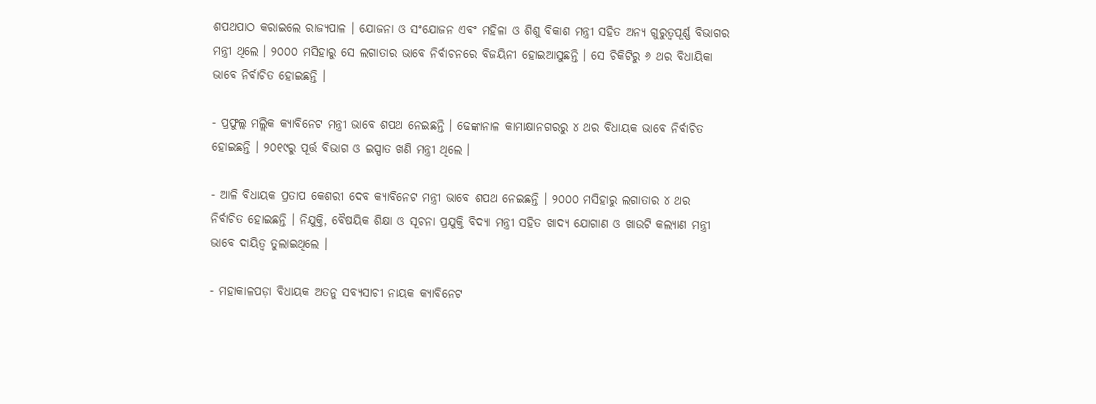ଶପଥପାଠ କରାଇଲେ ରାଜ୍ୟପାଳ । ଯୋଜନା ଓ ସଂଯୋଜନ ଏବଂ ମହିଳା ଓ ଶିଶୁ ବିକାଶ ମନ୍ତ୍ରୀ ସହିତ ଅନ୍ୟ ଗୁରୁତ୍ବପୂର୍ଣ୍ଣ ବିଭାଗର ମନ୍ତ୍ରୀ ଥିଲେ । ୨୦୦୦ ମସିହାରୁ ସେ ଲଗାତାର ଭାବେ ନିର୍ବାଚନରେ ବିଜୟିନୀ ହୋଇଆସୁଛନ୍ତି । ସେ ଚିକିଟିରୁ ୬ ଥର ବିଧାୟିକା ଭାବେ ନିର୍ବାଚିତ ହୋଇଛନ୍ତି ।

- ପ୍ରଫୁଲ୍ଲ ମଲ୍ଲିକ କ୍ୟାବିନେଟ ମନ୍ତ୍ରୀ ଭାବେ ଶପଥ ନେଇଛନ୍ତି । ଢେଙ୍କାନାଳ କାମାକ୍ଷାନଗରରୁ ୪ ଥର ବିଧାୟକ ଭାବେ ନିର୍ବାଚିତ ହୋଇଛନ୍ତି । ୨୦୧୯ରୁ ପୂର୍ତ୍ତ ବିଭାଗ ଓ ଇସ୍ପାତ ଖଣି ମନ୍ତ୍ରୀ ଥିଲେ ।

- ଆଳି ବିଧାୟକ ପ୍ରତାପ କେଶରୀ ଦେବ କ୍ୟାବିନେଟ ମନ୍ତ୍ରୀ ଭାବେ ଶପଥ ନେଇଛନ୍ତି । ୨୦୦୦ ମସିହାରୁ ଲଗାତାର ୪ ଥର ନିର୍ବାଚିତ ହୋଇଛନ୍ତି । ନିଯୁକ୍ତି, ବୈଷୟିକ ଶିକ୍ଷା ଓ ସୂଚନା ପ୍ରଯୁକ୍ତି ବିଦ୍ୟା ମନ୍ତ୍ରୀ ସହିତ ଖାଦ୍ୟ ଯୋଗାଣ ଓ ଖାଉଟି କଲ୍ୟାଣ ମନ୍ତ୍ରୀ ଭାବେ ଦାୟିତ୍ବ ତୁଲାଇଥିଲେ ।

- ମହାକାଳପଡ଼ା ବିଧାୟକ ଅତନୁ ସବ୍ୟସାଚୀ ନାୟକ କ୍ୟାବିନେଟ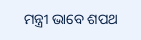ମନ୍ତ୍ରୀ ଭାବେ ଶପଥ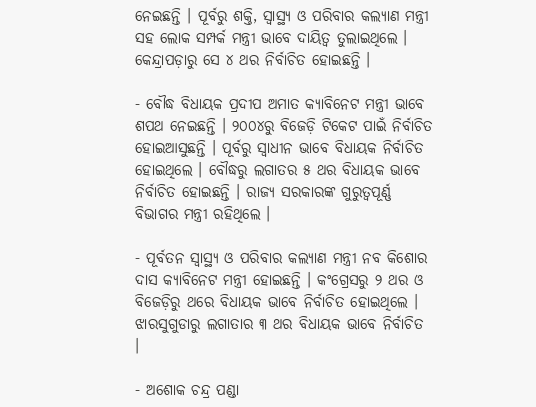ନେଇଛନ୍ତି । ପୂର୍ବରୁ ଶକ୍ତି, ସ୍ବାସ୍ଥ୍ୟ ଓ ପରିବାର କଲ୍ୟାଣ ମନ୍ତ୍ରୀ ସହ ଲୋକ ସମ୍ପର୍କ ମନ୍ତ୍ରୀ ଭାବେ ଦାୟିତ୍ବ ତୁଲାଇଥିଲେ । କେନ୍ଦ୍ରାପଡ଼ାରୁ ସେ ୪ ଥର ନିର୍ବାଚିତ ହୋଇଛନ୍ତି ।

- ବୌଦ୍ଧ ବିଧାୟକ ପ୍ରଦୀପ ଅମାତ କ୍ୟାବିନେଟ ମନ୍ତ୍ରୀ ଭାବେ ଶପଥ ନେଇଛନ୍ତି । ୨୦୦୪ରୁ ବିଜେଡ଼ି ଟିକେଟ ପାଇଁ ନିର୍ବାଚିତ ହୋଇଆସୁଛନ୍ତି । ପୂର୍ବରୁ ସ୍ବାଧୀନ ଭାବେ ବିଧାୟକ ନିର୍ବାଚିତ ହୋଇଥିଲେ । ବୌଦ୍ଧରୁ ଲଗାତର ୫ ଥର ବିଧାୟକ ଭାବେ ନିର୍ବାଚିତ ହୋଇଛନ୍ତି । ରାଜ୍ୟ ସରକାରଙ୍କ ଗୁରୁତ୍ବପୂର୍ଣ୍ଣ ବିଭାଗର ମନ୍ତ୍ରୀ ରହିଥିଲେ ।

- ପୂର୍ବତନ ସ୍ବାସ୍ଥ୍ୟ ଓ ପରିବାର କଲ୍ୟାଣ ମନ୍ତ୍ରୀ ନବ କିଶୋର ଦାସ କ୍ୟାବିନେଟ ମନ୍ତ୍ରୀ ହୋଇଛନ୍ତି । କଂଗ୍ରେସରୁ ୨ ଥର ଓ ବିଜେଡ଼ିରୁ ଥରେ ବିଧାୟକ ଭାବେ ନିର୍ବାଚିତ ହୋଇଥିଲେ । ଝାରସୁଗୁଡାରୁ ଲଗାତାର ୩ ଥର ବିଧାୟକ ଭାବେ ନିର୍ବାଚିତ ।

- ଅଶୋକ ଚନ୍ଦ୍ର ପଣ୍ଡା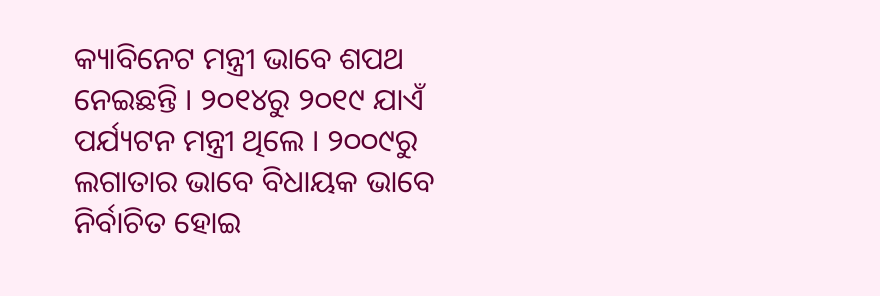କ୍ୟାବିନେଟ ମନ୍ତ୍ରୀ ଭାବେ ଶପଥ ନେଇଛନ୍ତି । ୨୦୧୪ରୁ ୨୦୧୯ ଯାଏଁ ପର୍ଯ୍ୟଟନ ମନ୍ତ୍ରୀ ଥିଲେ । ୨୦୦୯ରୁ ଲଗାତାର ଭାବେ ବିଧାୟକ ଭାବେ ନିର୍ବାଚିତ ହୋଇ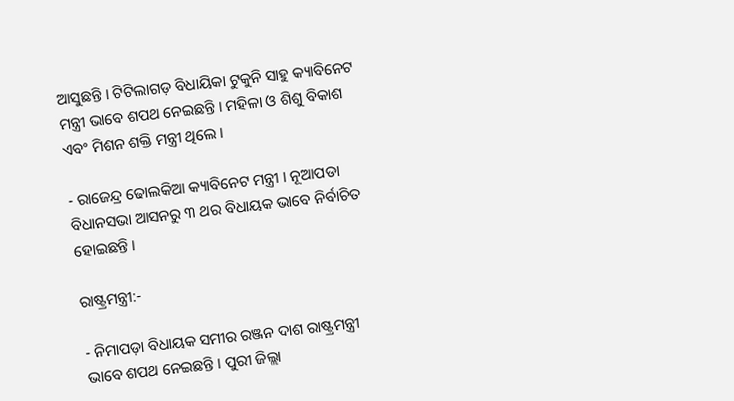ଆସୁଛନ୍ତି । ଟିଟିଲାଗଡ଼ ବିଧାୟିକା ଟୁକୁନି ସାହୁ କ୍ୟାବିନେଟ ମନ୍ତ୍ରୀ ଭାବେ ଶପଥ ନେଇଛନ୍ତି । ମହିଳା ଓ ଶିଶୁ ବିକାଶ ଏବଂ ମିଶନ ଶକ୍ତି ମନ୍ତ୍ରୀ ଥିଲେ ।

- ରାଜେନ୍ଦ୍ର ଢୋଲକିଆ କ୍ୟାବିନେଟ ମନ୍ତ୍ରୀ । ନୂଆପଡା ବିଧାନସଭା ଆସନରୁ ୩ ଥର ବିଧାୟକ ଭାବେ ନିର୍ବାଚିତ ହୋଇଛନ୍ତି ।

ରାଷ୍ଟ୍ରମନ୍ତ୍ରୀ:-

- ନିମାପଡ଼ା ବିଧାୟକ ସମୀର ରଞ୍ଜନ ଦାଶ ରାଷ୍ଟ୍ରମନ୍ତ୍ରୀ ଭାବେ ଶପଥ ନେଇଛନ୍ତି । ପୁରୀ ଜିଲ୍ଲା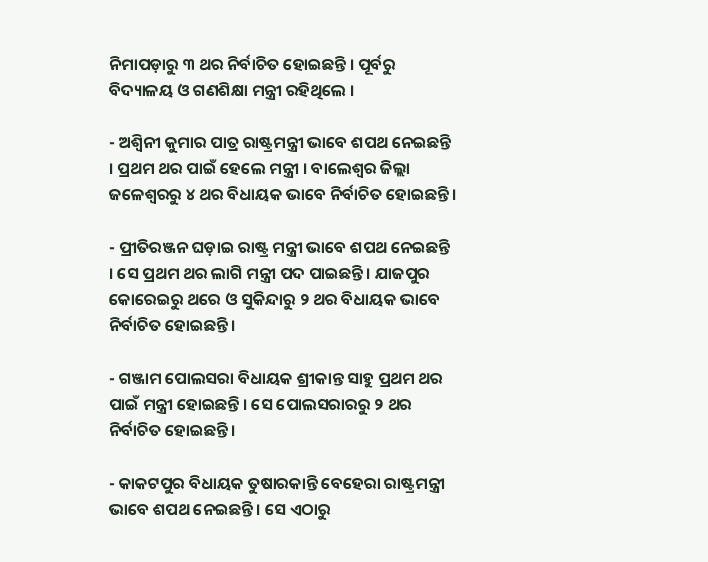ନିମାପଡ଼ାରୁ ୩ ଥର ନିର୍ବାଚିତ ହୋଇଛନ୍ତି । ପୂର୍ବରୁ ବିଦ୍ୟାଳୟ ଓ ଗଣଶିକ୍ଷା ମନ୍ତ୍ରୀ ରହିଥିଲେ ।

- ଅଶ୍ବିନୀ କୁମାର ପାତ୍ର ରାଷ୍ଟ୍ରମନ୍ତ୍ରୀ ଭାବେ ଶପଥ ନେଇଛନ୍ତି । ପ୍ରଥମ ଥର ପାଇଁ ହେଲେ ମନ୍ତ୍ରୀ । ବାଲେଶ୍ବର ଜିଲ୍ଲା ଜଳେଶ୍ବରରୁ ୪ ଥର ବିଧାୟକ ଭାବେ ନିର୍ବାଚିତ ହୋଇଛନ୍ତି ।

- ପ୍ରୀତିରଞ୍ଜନ ଘଡ଼ାଇ ରାଷ୍ଟ୍ର ମନ୍ତ୍ରୀ ଭାବେ ଶପଥ ନେଇଛନ୍ତି । ସେ ପ୍ରଥମ ଥର ଲାଗି ମନ୍ତ୍ରୀ ପଦ ପାଇଛନ୍ତି । ଯାଜପୁର କୋରେଇରୁ ଥରେ ଓ ସୁକିନ୍ଦାରୁ ୨ ଥର ବିଧାୟକ ଭାବେ ନିର୍ବାଚିତ ହୋଇଛନ୍ତି ।

- ଗଞ୍ଜାମ ପୋଲସରା ବିଧାୟକ ଶ୍ରୀକାନ୍ତ ସାହୁ ପ୍ରଥମ ଥର ପାଇଁ ମନ୍ତ୍ରୀ ହୋଇଛନ୍ତି । ସେ ପୋଲସରାରରୁ ୨ ଥର ନିର୍ବାଚିତ ହୋଇଛନ୍ତି ।

- କାକଟପୁର ବିଧାୟକ ତୁଷାରକାନ୍ତି ବେହେରା ରାଷ୍ଟ୍ରମନ୍ତ୍ରୀ ଭାବେ ଶପଥ ନେଇଛନ୍ତି । ସେ ଏଠାରୁ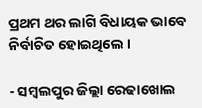ପ୍ରଥମ ଥର ଲାଗି ବିଧାୟକ ଭାବେ ନିର୍ବାଚିତ ହୋଇଥିଲେ ।

- ସମ୍ବଲପୁର ଜିଲ୍ଲା ରେଢାଖୋଲ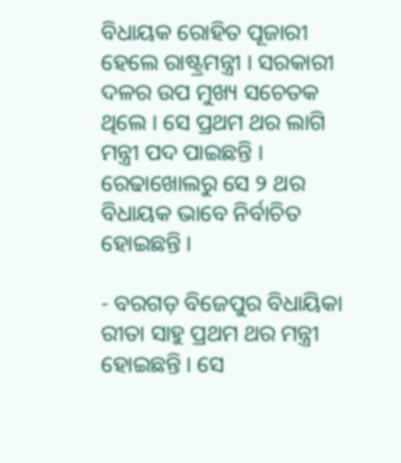ବିଧାୟକ ରୋହିତ ପୂଜାରୀ ହେଲେ ରାଷ୍ଟ୍ରମନ୍ତ୍ରୀ । ସରକାରୀ ଦଳର ଉପ ମୁଖ୍ୟ ସଚେତକ ଥିଲେ । ସେ ପ୍ରଥମ ଥର ଲାଗି ମନ୍ତ୍ରୀ ପଦ ପାଇଛନ୍ତି । ରେଢାଖୋଲରୁ ସେ ୨ ଥର ବିଧାୟକ ଭାବେ ନିର୍ବାଚିତ ହୋଇଛନ୍ତି ।

- ବରଗଡ଼ ବିଜେପୁର ବିଧାୟିକା ରୀତା ସାହୁ ପ୍ରଥମ ଥର ମନ୍ତ୍ରୀ ହୋଇଛନ୍ତି । ସେ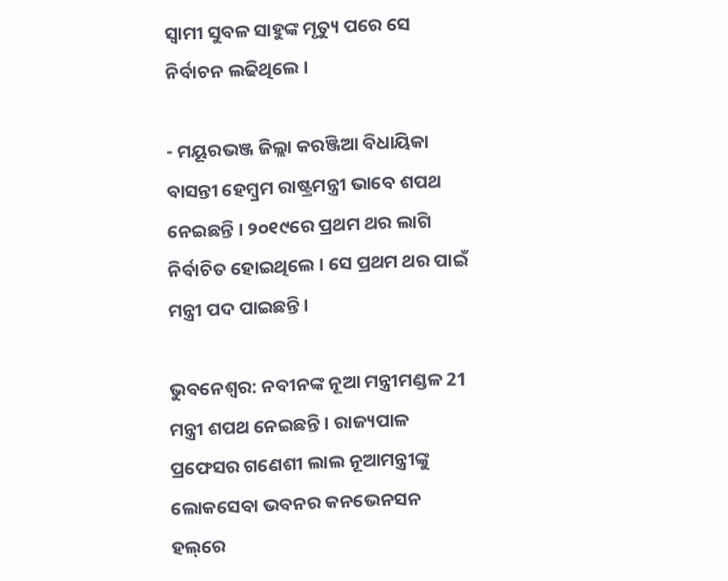ସ୍ବାମୀ ସୁବଳ ସାହୁଙ୍କ ମୃତ୍ୟୁ ପରେ ସେ ନିର୍ବାଚନ ଲଢିଥିଲେ ।

- ମୟୂରଭଞ୍ଜ ଜିଲ୍ଲା କରଞ୍ଜିଆ ବିଧାୟିକା ବାସନ୍ତୀ ହେମ୍ବ୍ରମ ରାଷ୍ଟ୍ରମନ୍ତ୍ରୀ ଭାବେ ଶପଥ ନେଇଛନ୍ତି । ୨୦୧୯ରେ ପ୍ରଥମ ଥର ଲାଗି ନିର୍ବାଚିତ ହୋଇଥିଲେ । ସେ ପ୍ରଥମ ଥର ପାଇଁ ମନ୍ତ୍ରୀ ପଦ ପାଇଛନ୍ତି ।

ଭୁବନେଶ୍ବର: ନବୀନଙ୍କ ନୂଆ ମନ୍ତ୍ରୀମଣ୍ଡଳ 21 ମନ୍ତ୍ରୀ ଶପଥ ନେଇଛନ୍ତି । ରାଜ୍ୟପାଳ ପ୍ରଫେସର ଗଣେଶୀ ଲାଲ ନୂଆମନ୍ତ୍ରୀଙ୍କୁ ଲୋକସେବା ଭବନର କନଭେନସନ ହଲ୍‌ରେ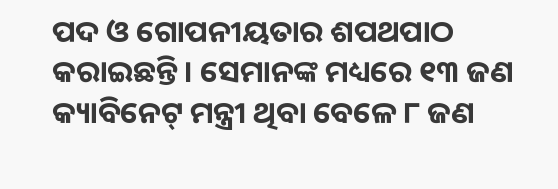ପଦ ଓ ଗୋପନୀୟତାର ଶପଥପାଠ କରାଇଛନ୍ତି । ସେମାନଙ୍କ ମଧ୍ୟରେ ୧୩ ଜଣ କ୍ୟାବିନେଟ୍ ମନ୍ତ୍ରୀ ଥିବା ବେଳେ ୮ ଜଣ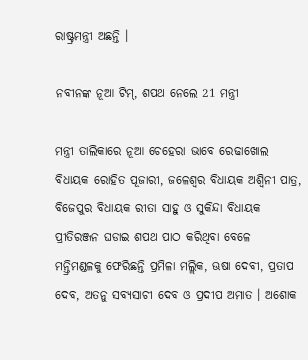ରାଷ୍ଟ୍ରମନ୍ତ୍ରୀ ଅଛନ୍ତି ।

ନବୀନଙ୍କ ନୂଆ ଟିମ୍, ଶପଥ ନେଲେ 21 ମନ୍ତ୍ରୀ

ମନ୍ତ୍ରୀ ତାଲିକାରେ ନୂଆ ଚେହେରା ଭାବେ ରେଢାଖୋଲ ବିଧାୟକ ରୋହିତ ପୂଜାରୀ, ଜଳେଶ୍ବର ବିଧାୟକ ଅଶ୍ବିନୀ ପାତ୍ର, ବିଜେପୁର ବିଧାୟକ ରୀତା ସାହୁ ଓ ସୁକିନ୍ଦା ବିଧାୟକ ପ୍ରୀତିରଞ୍ଜନ ଘଡାଇ ଶପଥ ପାଠ କରିଥିବା ବେଳେ ମନ୍ତ୍ରିମଣ୍ଡଳକୁ ଫେରିଛନ୍ତି ପ୍ରମିଳା ମଲ୍ଲିକ, ଊଷା ଦେବୀ, ପ୍ରତାପ ଦେବ, ଅତନୁ ସବ୍ୟସାଚୀ ଦେବ ଓ ପ୍ରଦୀପ ଅମାତ । ଅଶୋକ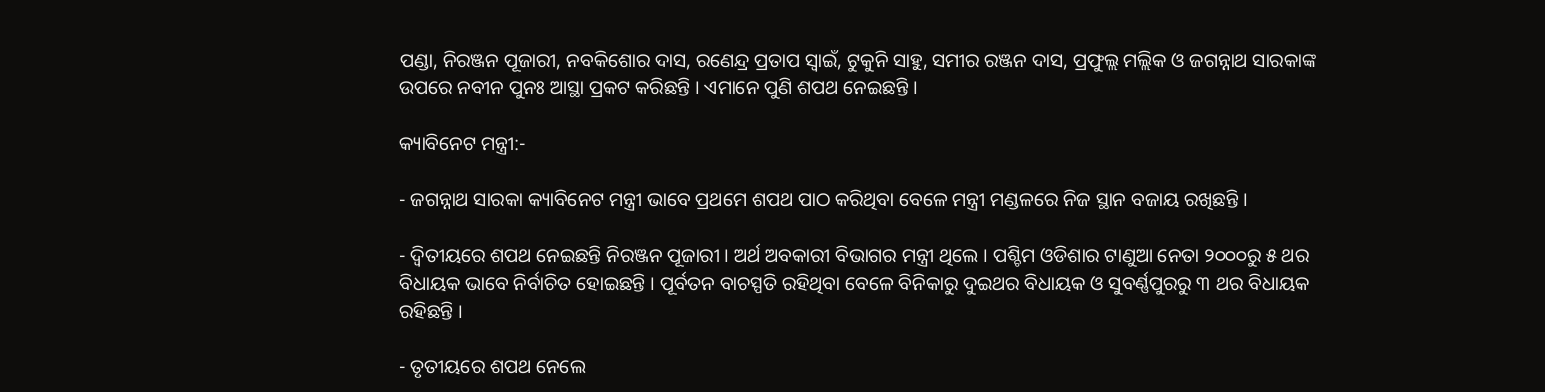ପଣ୍ଡା, ନିରଞ୍ଜନ ପୂଜାରୀ, ନବକିଶୋର ଦାସ, ରଣେନ୍ଦ୍ର ପ୍ରତାପ ସ୍ବାଇଁ, ଟୁକୁନି ସାହୁ, ସମୀର ରଞ୍ଜନ ଦାସ, ପ୍ରଫୁଲ୍ଲ ମଲ୍ଲିକ ଓ ଜଗନ୍ନାଥ ସାରକାଙ୍କ ଉପରେ ନବୀନ ପୁନଃ ଆସ୍ଥା ପ୍ରକଟ କରିଛନ୍ତି । ଏମାନେ ପୁଣି ଶପଥ ନେଇଛନ୍ତି ।

କ୍ୟାବିନେଟ ମନ୍ତ୍ରୀ:-

- ଜଗନ୍ନାଥ ସାରକା କ୍ୟାବିନେଟ ମନ୍ତ୍ରୀ ଭାବେ ପ୍ରଥମେ ଶପଥ ପାଠ କରିଥିବା ବେଳେ ମନ୍ତ୍ରୀ ମଣ୍ଡଳରେ ନିଜ ସ୍ଥାନ ବଜାୟ ରଖିଛନ୍ତି ।

- ଦ୍ବିତୀୟରେ ଶପଥ ନେଇଛନ୍ତି ନିରଞ୍ଜନ ପୂଜାରୀ । ଅର୍ଥ ଅବକାରୀ ବିଭାଗର ମନ୍ତ୍ରୀ ଥିଲେ । ପଶ୍ଚିମ ଓଡିଶାର ଟାଣୁଆ ନେତା ୨୦୦୦ରୁ ୫ ଥର ବିଧାୟକ ଭାବେ ନିର୍ବାଚିତ ହୋଇଛନ୍ତି । ପୂର୍ବତନ ବାଚସ୍ପତି ରହିଥିବା ବେଳେ ବିନିକାରୁ ଦୁଇଥର ବିଧାୟକ ଓ ସୁବର୍ଣ୍ଣପୁରରୁ ୩ ଥର ବିଧାୟକ ରହିଛନ୍ତି ।

- ତୃତୀୟରେ ଶପଥ ନେଲେ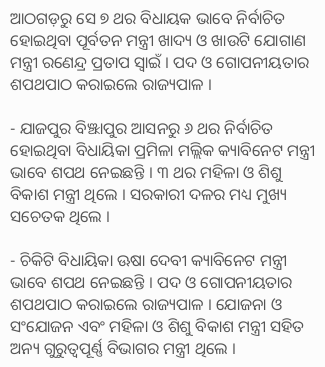ଆଠଗଡ଼ରୁ ସେ ୭ ଥର ବିଧାୟକ ଭାବେ ନିର୍ବାଚିତ ହୋଇଥିବା ପୂର୍ବତନ ମନ୍ତ୍ରୀ ଖାଦ୍ୟ ଓ ଖାଉଟି ଯୋଗାଣ ମନ୍ତ୍ରୀ ରଣେନ୍ଦ୍ର ପ୍ରତାପ ସ୍ବାଇଁ । ପଦ ଓ ଗୋପନୀୟତାର ଶପଥପାଠ କରାଇଲେ ରାଜ୍ୟପାଳ ।

- ଯାଜପୁର ବିଞ୍ଝାପୁର ଆସନରୁ ୬ ଥର ନିର୍ବାଚିତ ହୋଇଥିବା ବିଧାୟିକା ପ୍ରମିଳା ମଲ୍ଲିକ କ୍ୟାବିନେଟ ମନ୍ତ୍ରୀ ଭାବେ ଶପଥ ନେଇଛନ୍ତି । ୩ ଥର ମହିଳା ଓ ଶିଶୁ ବିକାଶ ମନ୍ତ୍ରୀ ଥିଲେ । ସରକାରୀ ଦଳର ମଧ୍ୟ ମୁଖ୍ୟ ସଚେତକ ଥିଲେ ।

- ଚିକିଟି ବିଧାୟିକା ଊଷା ଦେବୀ କ୍ୟାବିନେଟ ମନ୍ତ୍ରୀ ଭାବେ ଶପଥ ନେଇଛନ୍ତି । ପଦ ଓ ଗୋପନୀୟତାର ଶପଥପାଠ କରାଇଲେ ରାଜ୍ୟପାଳ । ଯୋଜନା ଓ ସଂଯୋଜନ ଏବଂ ମହିଳା ଓ ଶିଶୁ ବିକାଶ ମନ୍ତ୍ରୀ ସହିତ ଅନ୍ୟ ଗୁରୁତ୍ବପୂର୍ଣ୍ଣ ବିଭାଗର ମନ୍ତ୍ରୀ ଥିଲେ ।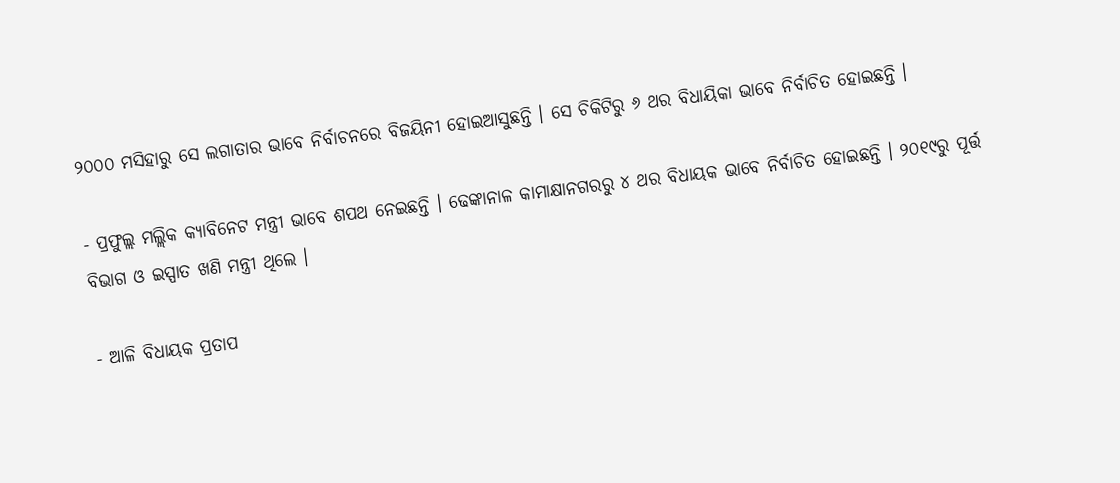୨୦୦୦ ମସିହାରୁ ସେ ଲଗାତାର ଭାବେ ନିର୍ବାଚନରେ ବିଜୟିନୀ ହୋଇଆସୁଛନ୍ତି । ସେ ଚିକିଟିରୁ ୬ ଥର ବିଧାୟିକା ଭାବେ ନିର୍ବାଚିତ ହୋଇଛନ୍ତି ।

- ପ୍ରଫୁଲ୍ଲ ମଲ୍ଲିକ କ୍ୟାବିନେଟ ମନ୍ତ୍ରୀ ଭାବେ ଶପଥ ନେଇଛନ୍ତି । ଢେଙ୍କାନାଳ କାମାକ୍ଷାନଗରରୁ ୪ ଥର ବିଧାୟକ ଭାବେ ନିର୍ବାଚିତ ହୋଇଛନ୍ତି । ୨୦୧୯ରୁ ପୂର୍ତ୍ତ ବିଭାଗ ଓ ଇସ୍ପାତ ଖଣି ମନ୍ତ୍ରୀ ଥିଲେ ।

- ଆଳି ବିଧାୟକ ପ୍ରତାପ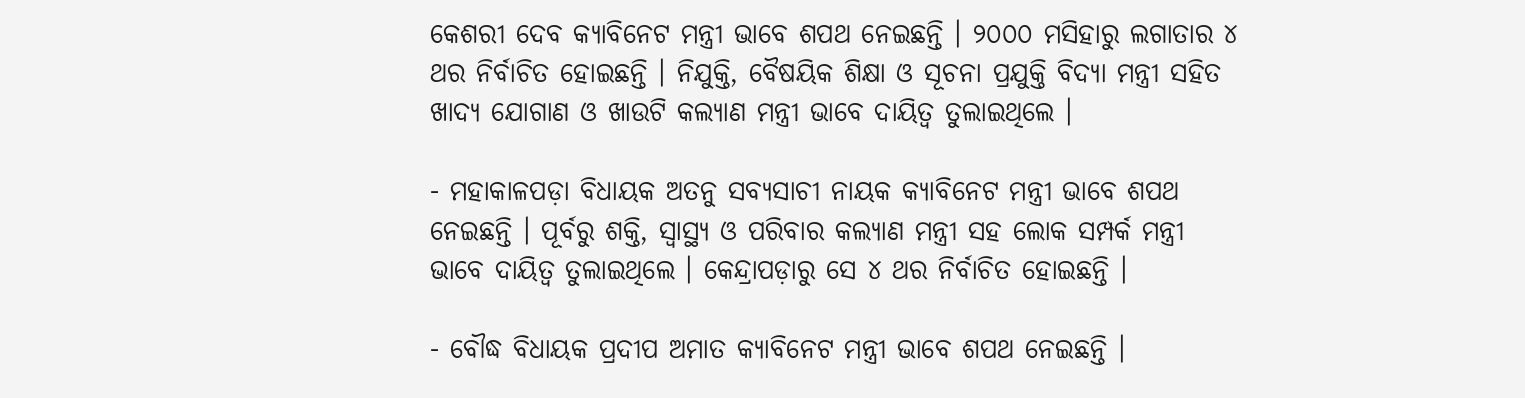କେଶରୀ ଦେବ କ୍ୟାବିନେଟ ମନ୍ତ୍ରୀ ଭାବେ ଶପଥ ନେଇଛନ୍ତି । ୨୦୦୦ ମସିହାରୁ ଲଗାତାର ୪ ଥର ନିର୍ବାଚିତ ହୋଇଛନ୍ତି । ନିଯୁକ୍ତି, ବୈଷୟିକ ଶିକ୍ଷା ଓ ସୂଚନା ପ୍ରଯୁକ୍ତି ବିଦ୍ୟା ମନ୍ତ୍ରୀ ସହିତ ଖାଦ୍ୟ ଯୋଗାଣ ଓ ଖାଉଟି କଲ୍ୟାଣ ମନ୍ତ୍ରୀ ଭାବେ ଦାୟିତ୍ବ ତୁଲାଇଥିଲେ ।

- ମହାକାଳପଡ଼ା ବିଧାୟକ ଅତନୁ ସବ୍ୟସାଚୀ ନାୟକ କ୍ୟାବିନେଟ ମନ୍ତ୍ରୀ ଭାବେ ଶପଥ ନେଇଛନ୍ତି । ପୂର୍ବରୁ ଶକ୍ତି, ସ୍ବାସ୍ଥ୍ୟ ଓ ପରିବାର କଲ୍ୟାଣ ମନ୍ତ୍ରୀ ସହ ଲୋକ ସମ୍ପର୍କ ମନ୍ତ୍ରୀ ଭାବେ ଦାୟିତ୍ବ ତୁଲାଇଥିଲେ । କେନ୍ଦ୍ରାପଡ଼ାରୁ ସେ ୪ ଥର ନିର୍ବାଚିତ ହୋଇଛନ୍ତି ।

- ବୌଦ୍ଧ ବିଧାୟକ ପ୍ରଦୀପ ଅମାତ କ୍ୟାବିନେଟ ମନ୍ତ୍ରୀ ଭାବେ ଶପଥ ନେଇଛନ୍ତି ।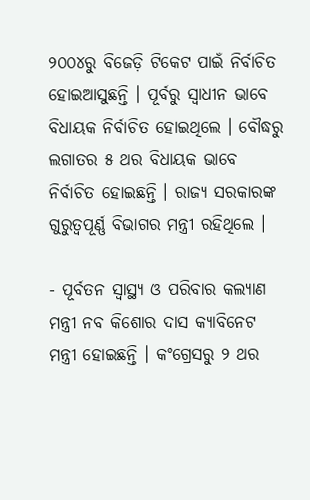୨୦୦୪ରୁ ବିଜେଡ଼ି ଟିକେଟ ପାଇଁ ନିର୍ବାଚିତ ହୋଇଆସୁଛନ୍ତି । ପୂର୍ବରୁ ସ୍ବାଧୀନ ଭାବେ ବିଧାୟକ ନିର୍ବାଚିତ ହୋଇଥିଲେ । ବୌଦ୍ଧରୁ ଲଗାତର ୫ ଥର ବିଧାୟକ ଭାବେ ନିର୍ବାଚିତ ହୋଇଛନ୍ତି । ରାଜ୍ୟ ସରକାରଙ୍କ ଗୁରୁତ୍ବପୂର୍ଣ୍ଣ ବିଭାଗର ମନ୍ତ୍ରୀ ରହିଥିଲେ ।

- ପୂର୍ବତନ ସ୍ବାସ୍ଥ୍ୟ ଓ ପରିବାର କଲ୍ୟାଣ ମନ୍ତ୍ରୀ ନବ କିଶୋର ଦାସ କ୍ୟାବିନେଟ ମନ୍ତ୍ରୀ ହୋଇଛନ୍ତି । କଂଗ୍ରେସରୁ ୨ ଥର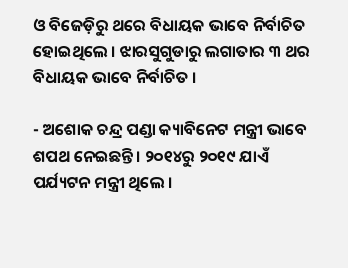ଓ ବିଜେଡ଼ିରୁ ଥରେ ବିଧାୟକ ଭାବେ ନିର୍ବାଚିତ ହୋଇଥିଲେ । ଝାରସୁଗୁଡାରୁ ଲଗାତାର ୩ ଥର ବିଧାୟକ ଭାବେ ନିର୍ବାଚିତ ।

- ଅଶୋକ ଚନ୍ଦ୍ର ପଣ୍ଡା କ୍ୟାବିନେଟ ମନ୍ତ୍ରୀ ଭାବେ ଶପଥ ନେଇଛନ୍ତି । ୨୦୧୪ରୁ ୨୦୧୯ ଯାଏଁ ପର୍ଯ୍ୟଟନ ମନ୍ତ୍ରୀ ଥିଲେ ।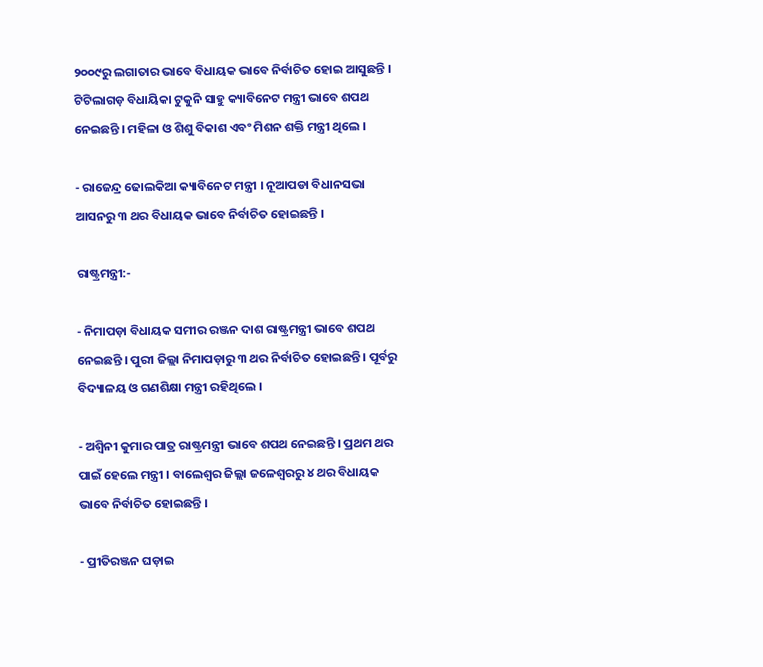୨୦୦୯ରୁ ଲଗାତାର ଭାବେ ବିଧାୟକ ଭାବେ ନିର୍ବାଚିତ ହୋଇ ଆସୁଛନ୍ତି । ଟିଟିଲାଗଡ଼ ବିଧାୟିକା ଟୁକୁନି ସାହୁ କ୍ୟାବିନେଟ ମନ୍ତ୍ରୀ ଭାବେ ଶପଥ ନେଇଛନ୍ତି । ମହିଳା ଓ ଶିଶୁ ବିକାଶ ଏବଂ ମିଶନ ଶକ୍ତି ମନ୍ତ୍ରୀ ଥିଲେ ।

- ରାଜେନ୍ଦ୍ର ଢୋଲକିଆ କ୍ୟାବିନେଟ ମନ୍ତ୍ରୀ । ନୂଆପଡା ବିଧାନସଭା ଆସନରୁ ୩ ଥର ବିଧାୟକ ଭାବେ ନିର୍ବାଚିତ ହୋଇଛନ୍ତି ।

ରାଷ୍ଟ୍ରମନ୍ତ୍ରୀ:-

- ନିମାପଡ଼ା ବିଧାୟକ ସମୀର ରଞ୍ଜନ ଦାଶ ରାଷ୍ଟ୍ରମନ୍ତ୍ରୀ ଭାବେ ଶପଥ ନେଇଛନ୍ତି । ପୁରୀ ଜିଲ୍ଲା ନିମାପଡ଼ାରୁ ୩ ଥର ନିର୍ବାଚିତ ହୋଇଛନ୍ତି । ପୂର୍ବରୁ ବିଦ୍ୟାଳୟ ଓ ଗଣଶିକ୍ଷା ମନ୍ତ୍ରୀ ରହିଥିଲେ ।

- ଅଶ୍ବିନୀ କୁମାର ପାତ୍ର ରାଷ୍ଟ୍ରମନ୍ତ୍ରୀ ଭାବେ ଶପଥ ନେଇଛନ୍ତି । ପ୍ରଥମ ଥର ପାଇଁ ହେଲେ ମନ୍ତ୍ରୀ । ବାଲେଶ୍ବର ଜିଲ୍ଲା ଜଳେଶ୍ବରରୁ ୪ ଥର ବିଧାୟକ ଭାବେ ନିର୍ବାଚିତ ହୋଇଛନ୍ତି ।

- ପ୍ରୀତିରଞ୍ଜନ ଘଡ଼ାଇ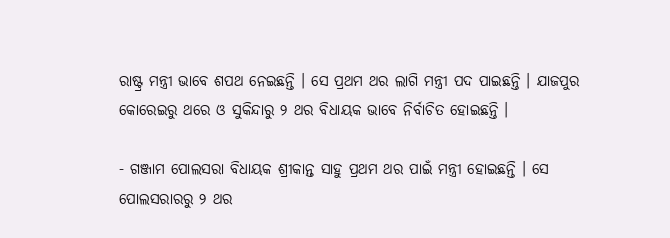ରାଷ୍ଟ୍ର ମନ୍ତ୍ରୀ ଭାବେ ଶପଥ ନେଇଛନ୍ତି । ସେ ପ୍ରଥମ ଥର ଲାଗି ମନ୍ତ୍ରୀ ପଦ ପାଇଛନ୍ତି । ଯାଜପୁର କୋରେଇରୁ ଥରେ ଓ ସୁକିନ୍ଦାରୁ ୨ ଥର ବିଧାୟକ ଭାବେ ନିର୍ବାଚିତ ହୋଇଛନ୍ତି ।

- ଗଞ୍ଜାମ ପୋଲସରା ବିଧାୟକ ଶ୍ରୀକାନ୍ତ ସାହୁ ପ୍ରଥମ ଥର ପାଇଁ ମନ୍ତ୍ରୀ ହୋଇଛନ୍ତି । ସେ ପୋଲସରାରରୁ ୨ ଥର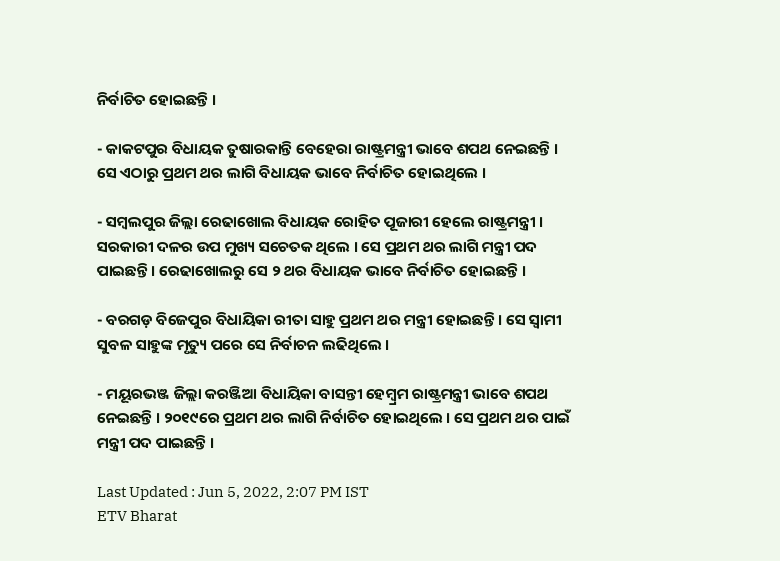ନିର୍ବାଚିତ ହୋଇଛନ୍ତି ।

- କାକଟପୁର ବିଧାୟକ ତୁଷାରକାନ୍ତି ବେହେରା ରାଷ୍ଟ୍ରମନ୍ତ୍ରୀ ଭାବେ ଶପଥ ନେଇଛନ୍ତି । ସେ ଏଠାରୁ ପ୍ରଥମ ଥର ଲାଗି ବିଧାୟକ ଭାବେ ନିର୍ବାଚିତ ହୋଇଥିଲେ ।

- ସମ୍ବଲପୁର ଜିଲ୍ଲା ରେଢାଖୋଲ ବିଧାୟକ ରୋହିତ ପୂଜାରୀ ହେଲେ ରାଷ୍ଟ୍ରମନ୍ତ୍ରୀ । ସରକାରୀ ଦଳର ଉପ ମୁଖ୍ୟ ସଚେତକ ଥିଲେ । ସେ ପ୍ରଥମ ଥର ଲାଗି ମନ୍ତ୍ରୀ ପଦ ପାଇଛନ୍ତି । ରେଢାଖୋଲରୁ ସେ ୨ ଥର ବିଧାୟକ ଭାବେ ନିର୍ବାଚିତ ହୋଇଛନ୍ତି ।

- ବରଗଡ଼ ବିଜେପୁର ବିଧାୟିକା ରୀତା ସାହୁ ପ୍ରଥମ ଥର ମନ୍ତ୍ରୀ ହୋଇଛନ୍ତି । ସେ ସ୍ବାମୀ ସୁବଳ ସାହୁଙ୍କ ମୃତ୍ୟୁ ପରେ ସେ ନିର୍ବାଚନ ଲଢିଥିଲେ ।

- ମୟୂରଭଞ୍ଜ ଜିଲ୍ଲା କରଞ୍ଜିଆ ବିଧାୟିକା ବାସନ୍ତୀ ହେମ୍ବ୍ରମ ରାଷ୍ଟ୍ରମନ୍ତ୍ରୀ ଭାବେ ଶପଥ ନେଇଛନ୍ତି । ୨୦୧୯ରେ ପ୍ରଥମ ଥର ଲାଗି ନିର୍ବାଚିତ ହୋଇଥିଲେ । ସେ ପ୍ରଥମ ଥର ପାଇଁ ମନ୍ତ୍ରୀ ପଦ ପାଇଛନ୍ତି ।

Last Updated : Jun 5, 2022, 2:07 PM IST
ETV Bharat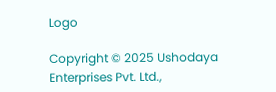Logo

Copyright © 2025 Ushodaya Enterprises Pvt. Ltd.,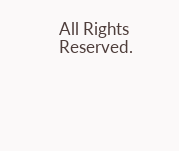All Rights Reserved.